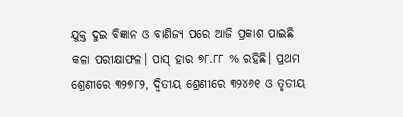ଯୁକ୍ତ ଦୁଇ ବିଜ୍ଞାନ ଓ ବାଣିଜ୍ୟ ପରେ ଆଜି ପ୍ରକାଶ ପାଇଛି କଳା ପରୀକ୍ଷାଫଳ। ପାସ୍ ହାର ୭୮.୮୮ % ରହିଛି। ପ୍ରଥମ ଶ୍ରେଣୀରେ ୩୨୭୮୨, ଦ୍ୱିତୀୟ ଶ୍ରେଣୀରେ ୩୨୪୬୧ ଓ ତୃତୀୟ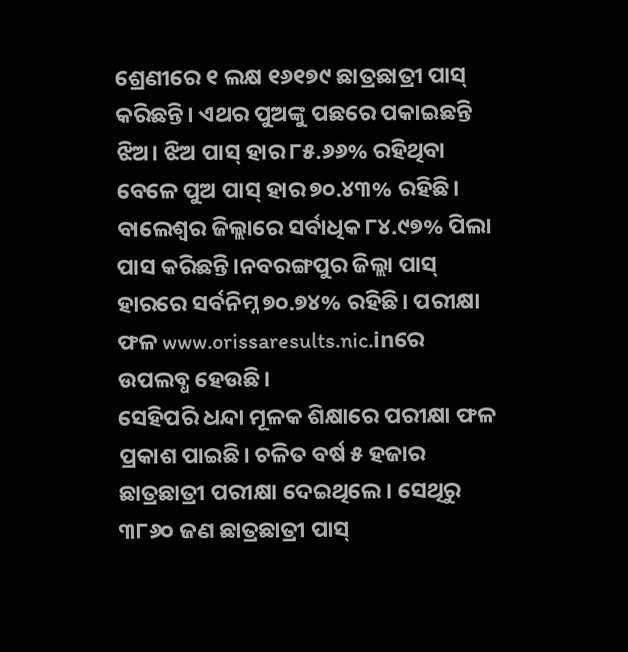ଶ୍ରେଣୀରେ ୧ ଲକ୍ଷ ୧୬୧୭୯ ଛାତ୍ରଛାତ୍ରୀ ପାସ୍ କରିଛନ୍ତି। ଏଥର ପୁଅଙ୍କୁ ପଛରେ ପକାଇଛନ୍ତି ଝିଅ। ଝିଅ ପାସ୍ ହାର ୮୫.୬୬% ରହିଥିବା ବେଳେ ପୁଅ ପାସ୍ ହାର ୭୦.୪୩% ରହିଛି। ବାଲେଶ୍ୱର ଜିଲ୍ଲାରେ ସର୍ବାଧିକ ୮୪.୯୭% ପିଲା ପାସ କରିଛନ୍ତି।ନବରଙ୍ଗପୁର ଜିଲ୍ଲା ପାସ୍ ହାରରେ ସର୍ବନିମ୍ନ ୭୦.୭୪% ରହିଛି। ପରୀକ୍ଷା ଫଳ www.orissaresults.nic.inରେ ଉପଲବ୍ଧ ହେଉଛି।
ସେହିପରି ଧନ୍ଦା ମୂଳକ ଶିକ୍ଷାରେ ପରୀକ୍ଷା ଫଳ ପ୍ରକାଶ ପାଇଛି। ଚଳିତ ବର୍ଷ ୫ ହଜାର ଛାତ୍ରଛାତ୍ରୀ ପରୀକ୍ଷା ଦେଇଥିଲେ। ସେଥିରୁ ୩୮୬୦ ଜଣ ଛାତ୍ରଛାତ୍ରୀ ପାସ୍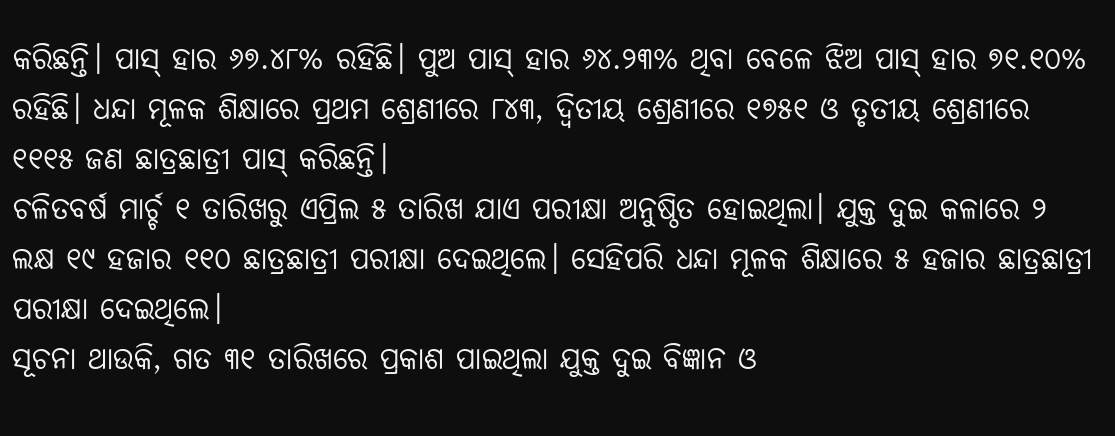କରିଛନ୍ତି। ପାସ୍ ହାର ୬୭.୪୮% ରହିଛି। ପୁଅ ପାସ୍ ହାର ୬୪.୨୩% ଥିବା ବେଳେ ଝିଅ ପାସ୍ ହାର ୭୧.୧୦% ରହିଛି। ଧନ୍ଦା ମୂଳକ ଶିକ୍ଷାରେ ପ୍ରଥମ ଶ୍ରେଣୀରେ ୮୪୩, ଦ୍ୱିତୀୟ ଶ୍ରେଣୀରେ ୧୭୫୧ ଓ ତୃତୀୟ ଶ୍ରେଣୀରେ ୧୧୧୫ ଜଣ ଛାତ୍ରଛାତ୍ରୀ ପାସ୍ କରିଛନ୍ତି।
ଚଳିତବର୍ଷ ମାର୍ଚ୍ଚ ୧ ତାରିଖରୁ ଏପ୍ରିଲ ୫ ତାରିଖ ଯାଏ ପରୀକ୍ଷା ଅନୁଷ୍ଠିତ ହୋଇଥିଲା। ଯୁକ୍ତ ଦୁଇ କଳାରେ ୨ ଲକ୍ଷ ୧୯ ହଜାର ୧୧୦ ଛାତ୍ରଛାତ୍ରୀ ପରୀକ୍ଷା ଦେଇଥିଲେ। ସେହିପରି ଧନ୍ଦା ମୂଳକ ଶିକ୍ଷାରେ ୫ ହଜାର ଛାତ୍ରଛାତ୍ରୀ ପରୀକ୍ଷା ଦେଇଥିଲେ।
ସୂଚନା ଥାଉକି, ଗତ ୩୧ ତାରିଖରେ ପ୍ରକାଶ ପାଇଥିଲା ଯୁକ୍ତ ଦୁଇ ବିଜ୍ଞାନ ଓ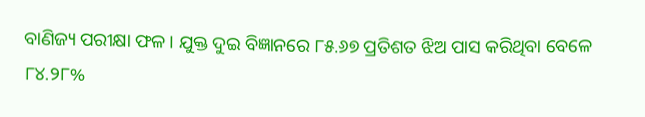ବାଣିଜ୍ୟ ପରୀକ୍ଷା ଫଳ। ଯୁକ୍ତ ଦୁଇ ବିଜ୍ଞାନରେ ୮୫.୬୭ ପ୍ରତିଶତ ଝିଅ ପାସ କରିଥିବା ବେଳେ ୮୪.୨୮%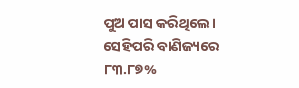ପୁଅ ପାସ କରିଥିଲେ। ସେହିପରି ବାଣିଜ୍ୟରେ ୮୩.୮୭%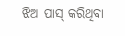ଝିଅ ପାସ୍ କରିଥିବା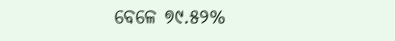ବେଳେ ୭୯.୫୨%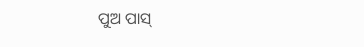ପୁଅ ପାସ୍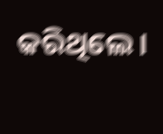କରିଥିଲେ।